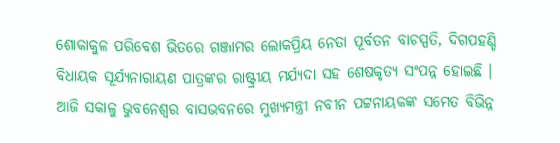ଶୋକାକୁଳ ପରିବେଶ ଭିତରେ ଗଞ୍ଜାମର ଲୋକପ୍ରିୟ ନେତା ପୂର୍ବତନ ବାଚସ୍ପତି, ଦିଗପହଣ୍ଡି ବିଧାୟକ ସୂର୍ଯ୍ୟନାରାୟଣ ପାତ୍ରଙ୍କର ରାଷ୍ଟ୍ରୀୟ ମର୍ଯ୍ୟଦା ସହ ଶେଷକୃତ୍ୟ ସଂପନ୍ନ ହୋଇଛି । ଆଜି ସକାଳୁ ଭୁବନେଶ୍ବର ବାସଭବନରେ ମୁଖ୍ୟମନ୍ତ୍ରୀ ନବୀନ ପଟ୍ଟନାୟକଙ୍କ ସମେତ ବିଭିନ୍ନ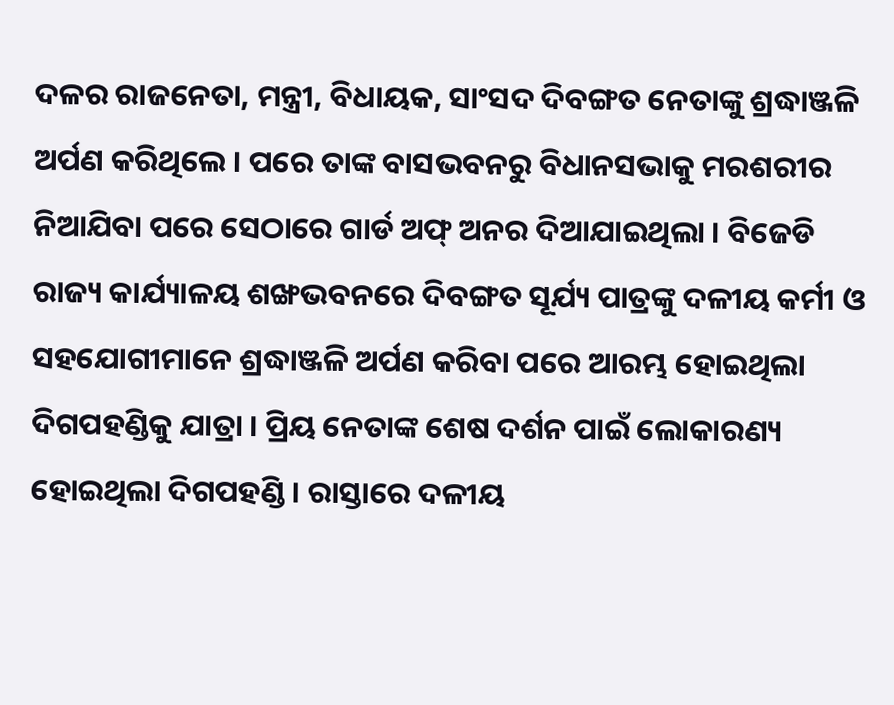ଦଳର ରାଜନେତା, ମନ୍ତ୍ରୀ, ବିଧାୟକ, ସାଂସଦ ଦିବଙ୍ଗତ ନେତାଙ୍କୁ ଶ୍ରଦ୍ଧାଞ୍ଜଳି ଅର୍ପଣ କରିଥିଲେ । ପରେ ତାଙ୍କ ବାସଭବନରୁ ବିଧାନସଭାକୁ ମରଶରୀର ନିଆଯିବା ପରେ ସେଠାରେ ଗାର୍ଡ ଅଫ୍ ଅନର ଦିଆଯାଇଥିଲା । ବିଜେଡି ରାଜ୍ୟ କାର୍ଯ୍ୟାଳୟ ଶଙ୍ଖଭବନରେ ଦିବଙ୍ଗତ ସୂର୍ଯ୍ୟ ପାତ୍ରଙ୍କୁ ଦଳୀୟ କର୍ମୀ ଓ ସହଯୋଗୀମାନେ ଶ୍ରଦ୍ଧାଞ୍ଜଳି ଅର୍ପଣ କରିବା ପରେ ଆରମ୍ଭ ହୋଇଥିଲା ଦିଗପହଣ୍ଡିକୁ ଯାତ୍ରା । ପ୍ରିୟ ନେତାଙ୍କ ଶେଷ ଦର୍ଶନ ପାଇଁ ଲୋକାରଣ୍ୟ ହୋଇଥିଲା ଦିଗପହଣ୍ଡି । ରାସ୍ତାରେ ଦଳୀୟ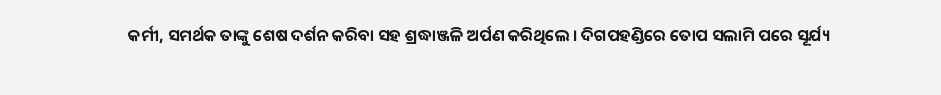କର୍ମୀ, ସମର୍ଥକ ତାଙ୍କୁ ଶେଷ ଦର୍ଶନ କରିବା ସହ ଶ୍ରଦ୍ଧାଞ୍ଜଳି ଅର୍ପଣ କରିଥିଲେ । ଦିଗପହଣ୍ଡିରେ ତୋପ ସଲାମି ପରେ ସୂର୍ଯ୍ୟ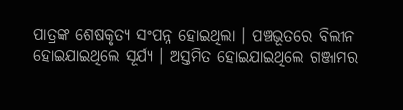ପାତ୍ରଙ୍କ ଶେଷକୃତ୍ୟ ସଂପନ୍ନ ହୋଇଥିଲା । ପଞ୍ଚଭୂତରେ ବିଲୀନ ହୋଇଯାଇଥିଲେ ସୂର୍ଯ୍ୟ । ଅସ୍ତମିତ ହୋଇଯାଇଥିଲେ ଗଞ୍ଜାମର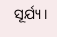ସୂର୍ଯ୍ୟ ।